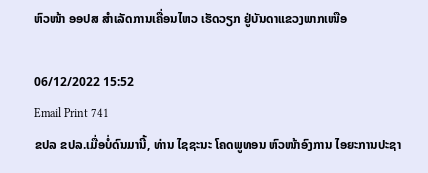ຫົວໜ້າ ອອປສ ສຳເລັດການເຄື່ອນໄຫວ ເຮັດວຽກ ຢູ່ບັນດາແຂວງພາກເໜືອ

06/12/2022 15:52
Email Print 741
ຂປລ ຂປລ.ເມື່ອບໍ່ດົນມານີ້, ທ່ານ ໄຊຊະນະ ໂຄດພູທອນ ຫົວໜ້າອົງການ ໄອຍະການປະຊາ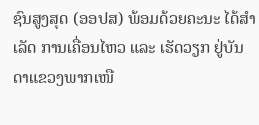ຊົນສູງສຸດ (ອອປສ) ພ້ອມດ້ວຍຄະນະ ໄດ້ສຳເລັດ ການເຄື່ອນໄຫວ ແລະ ເຮັດວຽກ ຢູ່ບັນດາແຂວງພາກເໜື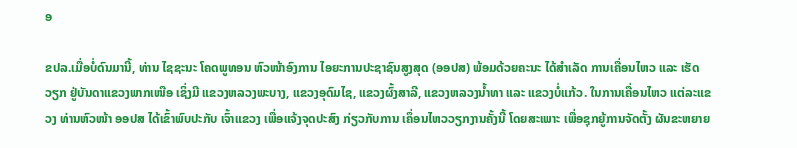ອ

ຂປລ.ເມື່ອບໍ່ດົນມານີ້, ທ່ານ ໄຊຊະນະ ໂຄດພູທອນ ຫົວໜ້າອົງການ ໄອຍະການປະຊາຊົນສູງສຸດ (ອອປສ) ພ້ອມດ້ວຍຄະນະ ໄດ້ສຳເລັດ ການເຄື່ອນໄຫວ ແລະ ເຮັດວຽກ ຢູ່ບັນດາແຂວງພາກເໜືອ ເຊິ່ງມີ ແຂວງຫລວງພະບາງ, ແຂວງອຸດົມໄຊ, ແຂວງຜົ້ງສາລີ, ແຂວງຫລວງນໍ້າທາ ແລະ ແຂວງບໍ່ແກ້ວ. ໃນການເຄື່ອນໄຫວ ແຕ່ລະແຂວງ ທ່ານຫົວໜ້າ ອອປສ ໄດ້ເຂົ້າພົບປະກັບ ເຈົ້າແຂວງ ເພື່ອແຈ້ງຈຸດປະສົງ ກ່ຽວກັບການ ເຄຶ່ອນໄຫວວຽກງານຄັ້ງນີ້ ໂດຍສະເພາະ ເພື່ອຊຸກຍູ້ການຈັດຕັ້ງ ຜັນຂະຫຍາຍ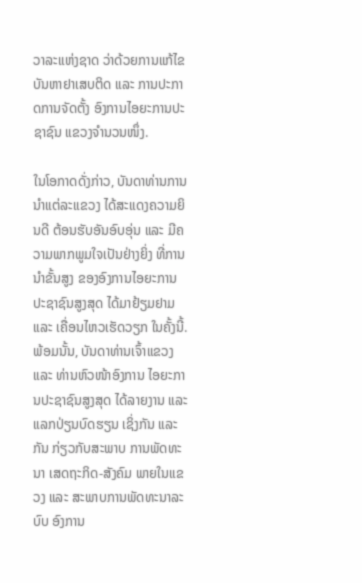ວາລະແຫ່ງຊາດ ວ່າດ້ວຍການແກ້ໄຂ ບັນຫາຢາເສບຕິດ ແລະ ການປະກາດການຈັດຕັ້ງ ອົງການໄອຍະການປະຊາຊົນ ແຂວງຈຳນວນໜຶ່ງ.

ໃນໂອກາດດັ່ງກ່າວ, ບັນດາທ່ານການນຳແຕ່ລະແຂວງ ໄດ້ສະແດງຄວາມຍິນດີ ຕ້ອນຮັບອັນອົບອຸ່ນ ແລະ ມີຄວາມພາກພູມໃຈເປັນຢ່າງຍິ່ງ ທີ່ການນໍາຂັ້ນສູງ ຂອງອົງການໄອຍະການ ປະຊາຊົນສູງສຸດ ໄດ້ມາຢ້ຽມຢາມ ແລະ ເຄື່ອນໄຫວເຮັດວຽກ ໃນຄັ້ງນີ້. ພ້ອມນັ້ນ, ບັນດາທ່ານເຈົ້າແຂວງ ແລະ ທ່ານຫົວໜ້າອົງການ ໄອຍະການປະຊາຊົນສູງສຸດ ໄດ້ລາຍງານ ແລະ ແລກປ່ຽນບົດຮຽນ ເຊິ່ງກັນ ແລະ ກັນ ກ່ຽວກັບສະພາບ ການພັດທະນາ ເສດຖະກິດ-ສັງຄົມ ພາຍໃນແຂວງ ແລະ ສະພາບການພັດທະນາລະບົບ ອົງການ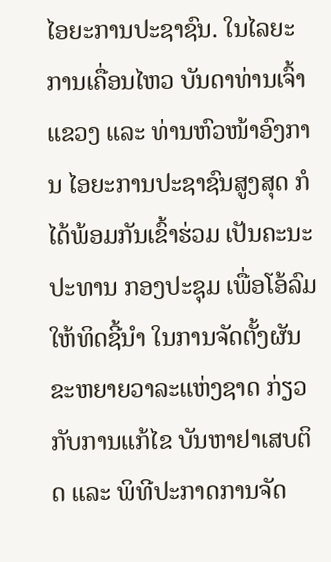ໄອຍະການປະຊາຊົນ. ໃນໄລຍະການເຄື່ອນໄຫວ ບັນດາທ່ານເຈົ້າ ແຂວງ ແລະ ທ່ານຫົວໜ້າອົງການ ໄອຍະການປະຊາຊົນສູງສຸດ ກໍໄດ້ພ້ອມກັນເຂົ້າຮ່ວມ ເປັນຄະນະປະທານ ກອງປະຊຸມ ເພື່ອໂອ້ລົມ ໃຫ້ທິດຊີ້ນຳ ໃນການຈັດຕັ້ງຜັນ ຂະຫຍາຍວາລະແຫ່ງຊາດ ກ່ຽວກັບການແກ້ໄຂ ບັນຫາຢາເສບຕິດ ແລະ ພິທີປະກາດການຈັດ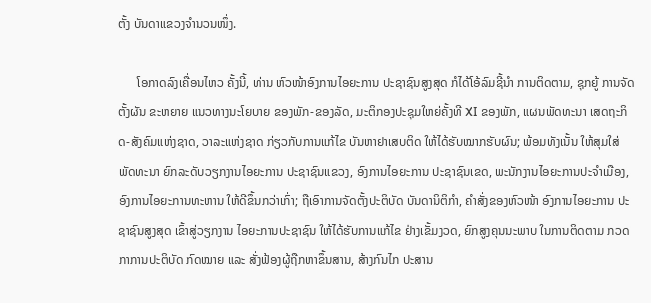ຕັ້ງ ບັນດາແຂວງຈຳນວນໜຶ່ງ.

      ໂອກາດລົງເຄື່ອນໄຫວ ຄັ້ງນີ້, ທ່ານ ຫົວໜ້າອົງການໄອຍະການ ປະຊາຊົນສູງສຸດ ກໍໄດ້ໂອ້ລົມຊີ້ນຳ ການຕິດຕາມ, ຊຸກຍູ້ ການຈັດຕັ້ງຜັນ ຂະຫຍາຍ ແນວທາງນະໂຍບາຍ ຂອງພັກ-ຂອງລັດ, ມະຕິກອງປະຊຸມໃຫຍ່ຄັ້ງທີ XI ຂອງພັກ, ແຜນພັດທະນາ ເສດຖະກິດ-ສັງຄົມແຫ່ງຊາດ, ວາລະແຫ່ງຊາດ ກ່ຽວກັບການແກ້ໄຂ ບັນຫາຢາເສບຕິດ ໃຫ້ໄດ້ຮັບໝາກຮັບຜົນ; ພ້ອມທັງເນັ້ນ ໃຫ້ສຸມໃສ່ພັດທະນາ ຍົກລະດັບວຽກງານໄອຍະການ ປະຊາຊົນແຂວງ, ອົງການໄອຍະການ ປະຊາຊົນເຂດ, ພະນັກງານໄອຍະການປະຈຳເມືອງ, ອົງການໄອຍະການທະຫານ ໃຫ້ດີຂຶ້ນກວ່າເກົ່າ; ຖືເອົາການຈັດຕັ້ງປະຕິບັດ ບັນດານິຕິກໍາ, ຄໍາສັ່ງຂອງຫົວໜ້າ ອົງການໄອຍະການ ປະຊາຊົນສູງສຸດ ເຂົ້າສູ່ວຽກງານ ໄອຍະການປະຊາຊົນ ໃຫ້ໄດ້ຮັບການແກ້ໄຂ ຢ່າງເຂັ້ມງວດ, ຍົກສູງຄຸນນະພາບ ໃນການຕິດຕາມ ກວດກາການປະຕິບັດ ກົດໝາຍ ແລະ ສັ່ງຟ້ອງຜູ້ຖືກຫາຂຶ້ນສານ, ສ້າງກົນໄກ ປະສານ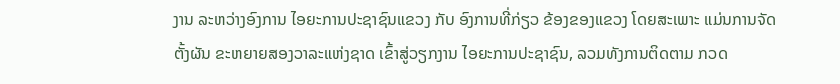ງານ ລະຫວ່າງອົງການ ໄອຍະການປະຊາຊົນແຂວງ ກັບ ອົງການທີ່ກ່ຽວ ຂ້ອງຂອງແຂວງ ໂດຍສະເພາະ ແມ່ນການຈັດຕັ້ງຜັນ ຂະຫຍາຍສອງວາລະແຫ່ງຊາດ ເຂົ້າສູ່ວຽກງານ ໄອຍະການປະຊາຊົນ, ລວມທັງການຕິດຕາມ ກວດ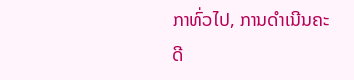ກາທົ່ວໄປ, ການດໍາເນີນຄະດີ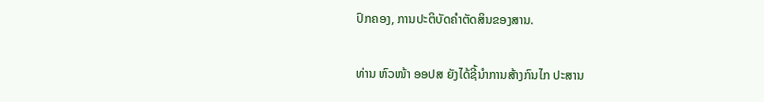ປົກຄອງ, ການປະຕິບັດຄໍາຕັດສິນຂອງສານ.

ທ່ານ ຫົວໜ້າ ອອປສ ຍັງໄດ້ຊີ້ນຳການສ້າງກົນໄກ ປະສານ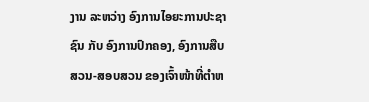ງານ ລະຫວ່າງ ອົງການໄອຍະການປະຊາຊົນ ກັບ ອົງການປົກຄອງ, ອົງການສືບສວນ-ສອບສວນ ຂອງເຈົ້າໜ້າທີ່ຕຳຫ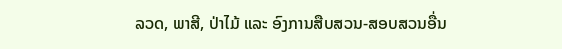ລວດ, ພາສີ, ປ່າໄມ້ ແລະ ອົງການສືບສວນ-ສອບສວນອື່ນ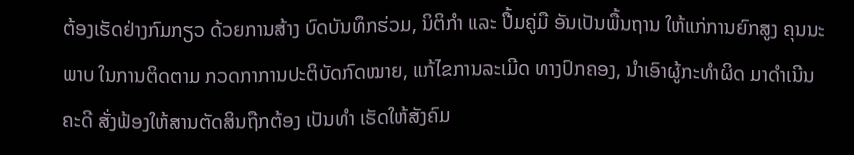ຕ້ອງເຮັດຢ່າງກົມກຽວ ດ້ວຍການສ້າງ ບົດບັນທຶກຮ່ວມ, ນິຕິກຳ ແລະ ປື້ມຄູ່ມື ອັນເປັນພື້ນຖານ ໃຫ້ແກ່ການຍົກສູງ ຄຸນນະພາບ ໃນການຕິດຕາມ ກວດກາການປະຕິບັດກົດໝາຍ, ແກ້ໄຂການລະເມີດ ທາງປົກຄອງ, ນຳເອົາຜູ້ກະທຳຜິດ ມາດຳເນີນຄະດີ ສັ່ງຟ້ອງໃຫ້ສານຕັດສິນຖືກຕ້ອງ ເປັນທຳ ເຮັດໃຫ້ສັງຄົມ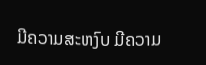ມີຄວາມສະຫງົບ ມີຄວາມ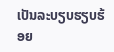ເປັນລະບຽບຮຽບຮ້ອຍ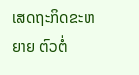ເສດຖະກິດຂະຫຍາຍ ຕົວຕໍ່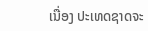ເນື່ອງ ປະເທດຊາດຈະ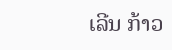ເລີນ ກ້າວ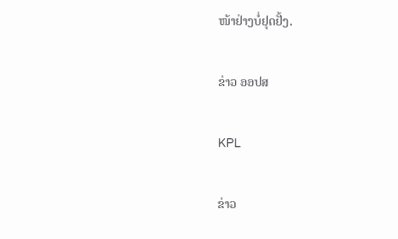ໜ້າຢ່າງບໍ່ຢຸດຢັ້ງ.

ຂ່າວ ອອປສ

KPL

ຂ່າວ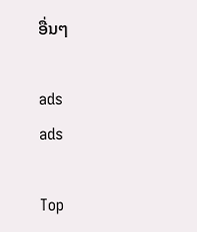ອື່ນໆ

ads
ads

Top